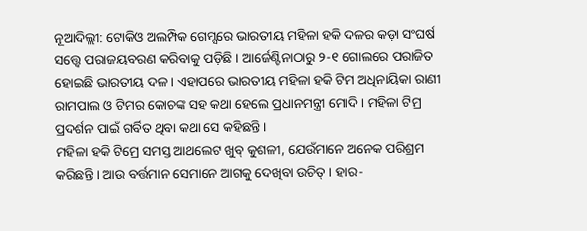ନୂଆଦିଲ୍ଲୀ: ଟୋକିଓ ଅଲମ୍ପିକ ଗେମ୍ସରେ ଭାରତୀୟ ମହିଳା ହକି ଦଳର କଡ଼ା ସଂଘର୍ଷ ସତ୍ତ୍ବେ ପରାଜୟବରଣ କରିବାକୁ ପଡ଼ିଛି । ଆର୍ଜେଣ୍ଟିନାଠାରୁ ୨-୧ ଗୋଲରେ ପରାଜିତ ହୋଇଛି ଭାରତୀୟ ଦଳ । ଏହାପରେ ଭାରତୀୟ ମହିଳା ହକି ଟିମ ଅଧିନାୟିକା ରାଣୀ ରାମପାଲ ଓ ଟିମର କୋଚଙ୍କ ସହ କଥା ହେଲେ ପ୍ରଧାନମନ୍ତ୍ରୀ ମୋଦି । ମହିଳା ଟିମ୍ର ପ୍ରଦର୍ଶନ ପାଇଁ ଗର୍ବିତ ଥିବା କଥା ସେ କହିଛନ୍ତି ।
ମହିଳା ହକି ଟିମ୍ରେ ସମସ୍ତ ଆଥଲେଟ ଖୁବ୍ କୁଶଳୀ, ଯେଉଁମାନେ ଅନେକ ପରିଶ୍ରମ କରିଛନ୍ତି । ଆଉ ବର୍ତ୍ତମାନ ସେମାନେ ଆଗକୁ ଦେଖିବା ଉଚିତ୍ । ହାର-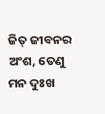ଜିତ୍ ଜୀବନର ଅଂଶ, ତେଣୁ ମନ ଦୁଃଖ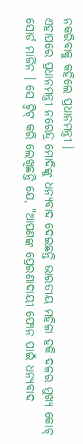ନକରିବାକୁ କହିଲେ ପ୍ରଧାନମନ୍ତ୍ରୀ ।
ଏହାପରେ ପ୍ରଧାନମନ୍ତ୍ରୀ ନରେନ୍ଦ୍ର ମୋଦିଙ୍କୁ ଧନ୍ୟବାଦ ଦେଇଛନ୍ତି ଭାରତୀୟ ମହିଳା ହକି ଦଳର ମୁଖ୍ୟ କୋଚ୍ ସୋର୍ଡ ମାର୍ଜିନ । ସେ ଟ୍ବିଟ୍ କରି ଲେଖିଛନ୍ତି ଯେ, "ଆପଣଙ୍କ ପ୍ରେରଣାଦାୟୀ ଫୋନ ପାଇଁ ଧନ୍ୟବାଦ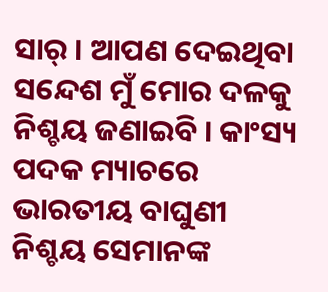ସାର୍ । ଆପଣ ଦେଇଥିବା ସନ୍ଦେଶ ମୁଁ ମୋର ଦଳକୁ ନିଶ୍ଚୟ ଜଣାଇବି । କାଂସ୍ୟ ପଦକ ମ୍ୟାଚରେ ଭାରତୀୟ ବାଘୁଣୀ ନିଶ୍ଚୟ ସେମାନଙ୍କ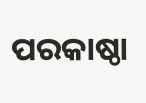ପରକାଷ୍ଠା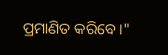ପ୍ରମାଣିତ କରିବେ ।"